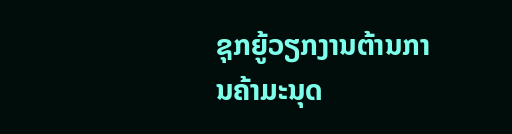ຊຸກຍູ້ວຽກງານຕ້ານການຄ້າມະນຸດ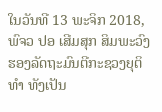ໃນວັນທີ 13 ພະຈິກ 2018, ພົຈວ ປອ ເສີມສຸກ ສິມພະວົງ ຮອງລັດຖະມົນຕີກະຊວງຍຸຕິທໍາ ທັງເປັນ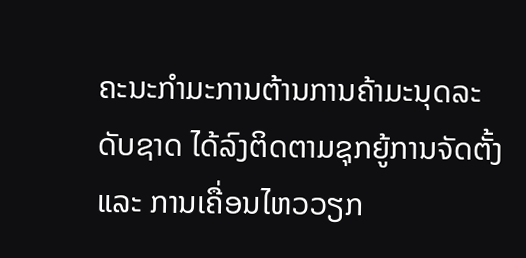ຄະນະກຳມະການຕ້ານການຄ້າມະນຸດລະດັບຊາດ ໄດ້ລົງຕິດຕາມຊຸກຍູ້ການຈັດຕັ້ງ ແລະ ການເຄື່ອນໄຫວວຽກ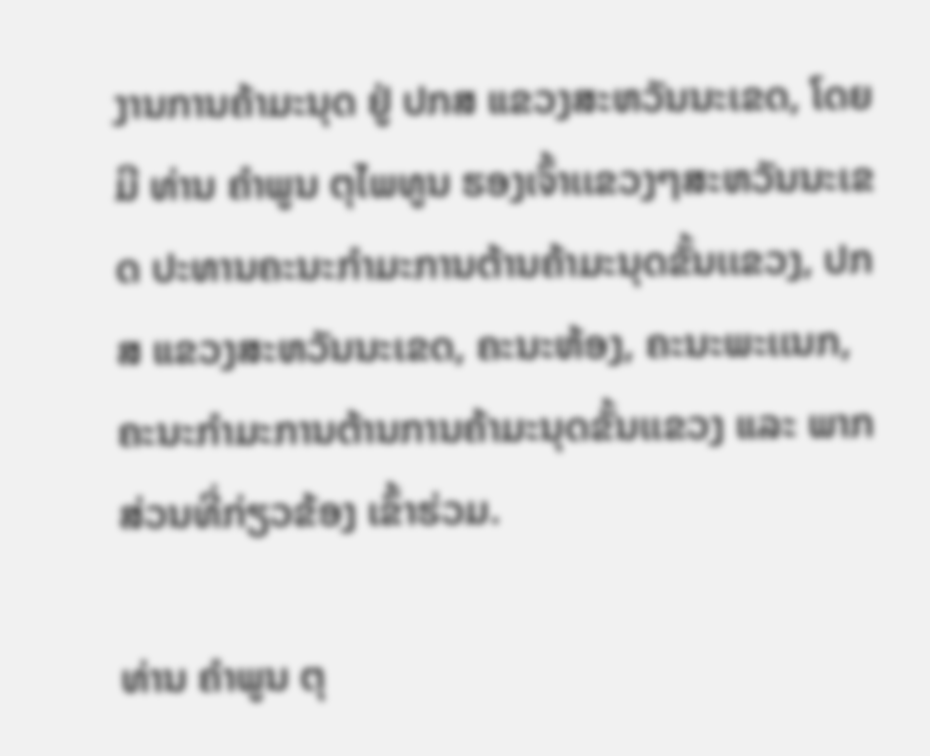ງານການຄ້າມະນຸດ ຢູ່ ປກສ ແຂວງສະຫວັນນະເຂດ, ໂດຍມີ ທ່ານ ຄຳພູນ ຕຸໄພທູນ ຮອງເຈົ້າເເຂວງໆສະຫວັນນະເຂດ ປະທານຄະນະກຳມະການຕ້ານຄ້າມະນຸດຂັ້ນເເຂວງ, ປກສ ແຂວງສະຫວັນນະເຂດ, ຄະນະຫ້ອງ, ຄະນະພະເເນກ, ຄະນະກຳມະການຕ້ານການຄ້າມະນຸດຂັ້ນເເຂວງ ແລະ ພາກສ່ວນທີ່ກ່ຽວຂ້ອງ ເຂົ້າຮ່ວມ.

ທ່ານ ຄຳພູນ ຕຸ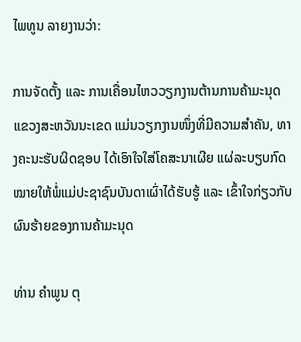ໄພທູນ ລາຍງານວ່າ:

ການຈັດຕັ້ງ ແລະ ການເຄື່ອນໄຫວວຽກງານຕ້ານການຄ້າມະນຸດ ແຂວງສະຫວັນນະເຂດ ແມ່ນວຽກງານໜຶ່ງທີ່ມີຄວາມສຳຄັນ, ທາງຄະນະຮັບຜິດຊອບ ໄດ້ເອົາໃຈໃສ່ໂຄສະນາເຜີຍ ແຜ່ລະບຽບກົດໝາຍໃຫ້ພໍ່ແມ່ປະຊາຊົນບັນດາເຜົ່າໄດ້ຮັບຮູ້ ແລະ ເຂົ້າໃຈກ່ຽວກັບຜົນຮ້າຍຂອງການຄ້າມະນຸດ

ທ່ານ ຄຳພູນ ຕຸ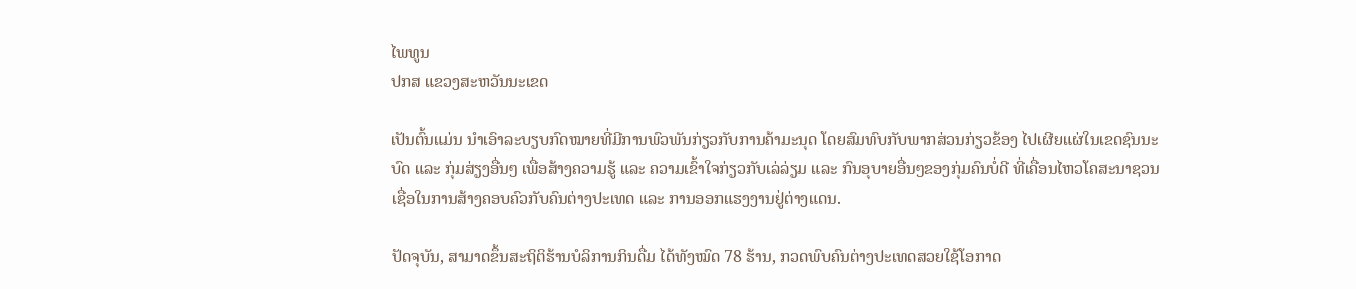ໄພທູນ
ປກສ ແຂວງສະຫວັນນະເຂດ

ເປັນຕົ້ນແມ່ນ ນຳເອົາລະບຽບກົດໝາຍທີ່ມີການພົວພັນກ່ຽວກັບການຄ້າມະນຸດ ໂດຍສົມທົບກັບພາກສ່ວນກ່ຽວຂ້ອງ ໄປເຜີຍແຜ່ໃນເຂດຊົນນະບົດ ແລະ ກຸ່ມສ່ຽງອື່ນໆ ເພື່ອສ້າງຄວາມຮູ້ ແລະ ຄວາມເຂົ້າໃຈກ່ຽວກັບເລ່ລ່ຽມ ແລະ ກົນອຸບາຍອື່ນໆຂອງກຸ່ມຄົນບໍ່ດີ ທີ່ເຄື່ອນໄຫວໂຄສະນາຊວນເຊື່ອໃນການສ້າງຄອບຄົວກັບຄົນຕ່າງປະເທດ ແລະ ການອອກແຮງງານຢູ່ຕ່າງແດນ.

ປັດຈຸບັນ, ສາມາດຂຶ້ນສະຖິຕິຮ້ານບໍລິການກິນດື່ມ ໄດ້ທັງໝົດ 78 ຮ້ານ, ກວດພົບຄົນຕ່າງປະເທດສວຍໃຊ້ໂອກາດ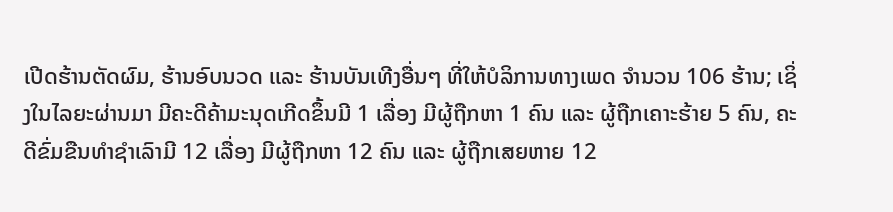ເປີດຮ້ານຕັດຜົມ, ຮ້ານອົບນວດ ເເລະ ຮ້ານບັນເທີງອື່ນໆ ທີ່ໃຫ້ບໍລິການທາງເພດ ຈໍານວນ 106 ຮ້ານ; ເຊິ່ງໃນໄລຍະຜ່ານມາ ມີຄະດີຄ້າມະນຸດເກີດຂຶ້ນມີ 1 ເລື່ອງ ມີຜູ້ຖືກຫາ 1 ຄົນ ແລະ ຜູ້ຖືກເຄາະຮ້າຍ 5 ຄົນ, ຄະດີຂົ່ມຂືນທຳຊຳເລົາມີ 12 ເລື່ອງ ມີຜູ້ຖືກຫາ 12 ຄົນ ແລະ ຜູ້ຖືກເສຍຫາຍ 12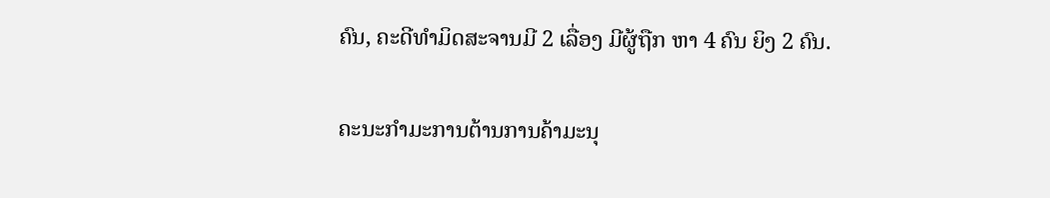ຄົນ, ຄະດີທຳມິດສະຈານມີ 2 ເລື່ອງ ມີຜູ້ຖືກ ຫາ 4 ຄົນ ຍິງ 2 ຄົນ.

ຄະນະກຳມະການຕ້ານການຄ້າມະນຸ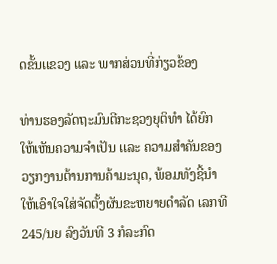ດຂັ້ນເເຂວງ ແລະ ພາກສ່ວນທີ່ກ່ຽວຂ້ອງ

ທ່ານຮອງລັດຖະມົນຕີກະຊວງຍຸຕິທຳ ໄດ້ຍົກໃຫ້ເຫັນຄວາມຈຳເປັນ ເເລະ ຄວາມສຳຄັນຂອງວຽກງານຕ້ານການຄ້າມະນຸດ, ພ້ອມທັງຊີ້ນຳໃຫ້ເອົາໃຈໃສ່ຈັດຕັ້ງຜັນຂະຫຍາຍດຳລັດ ເລກທີ 245/ນຍ ລົງວັນທີ 3 ກໍລະກົດ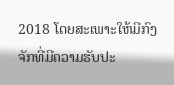2018 ໂດຍສະເພາະໃຫ້ມີກົງຈັກທີ່ມີຄວາມຮັບປະ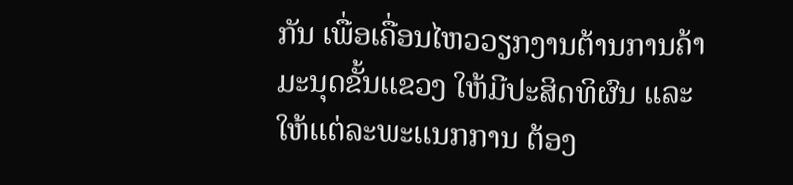ກັນ ເພື່ອເຄື່ອນໄຫວວຽກງານຕ້ານການຄ້າມະນຸດຂັ້ນເເຂວງ ໃຫ້ມີປະສິດທິຜົນ ແລະ ໃຫ້ເເຕ່ລະພະເເນກການ ຕ້ອງ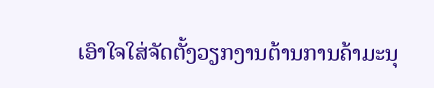ເອົາໃຈໃສ່ຈັດຕັ້ງວຽກງານຕ້ານການຄ້າມະນຸ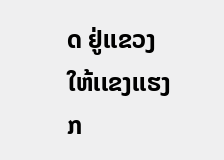ດ ຢູ່ເເຂວງ ໃຫ້ເເຂງເເຮງກ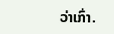ວ່າເກົ່າ.